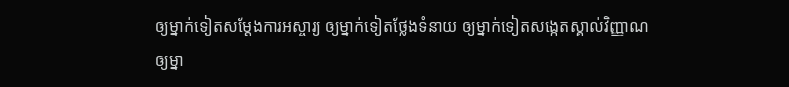ឲ្យម្នាក់ទៀតសម្ដែងការអស្ចារ្យ ឲ្យម្នាក់ទៀតថ្លែងទំនាយ ឲ្យម្នាក់ទៀតសង្កេតស្គាល់វិញ្ញាណ ឲ្យម្នា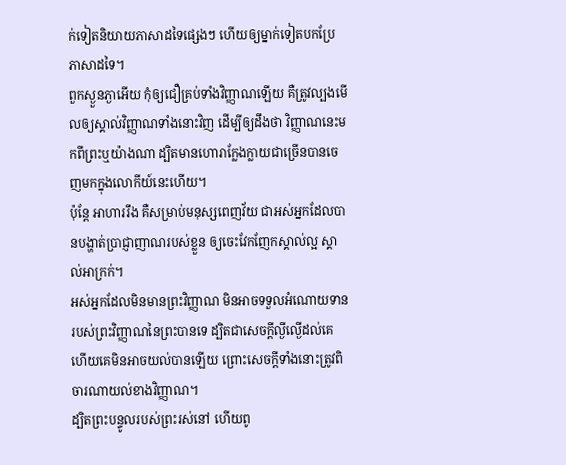ក់ទៀតនិយាយភាសាដទៃផ្សេងៗ ហើយឲ្យម្នាក់ទៀតបកប្រែភាសាដទៃ។
ពួកស្ងួនភ្ងាអើយ កុំឲ្យជឿគ្រប់ទាំងវិញ្ញាណឡើយ គឺត្រូវល្បងមើលឲ្យស្គាល់វិញ្ញាណទាំងនោះវិញ ដើម្បីឲ្យដឹងថា វិញ្ញាណនេះមកពីព្រះឬយ៉ាងណា ដ្បិតមានហោរាក្លែងក្លាយជាច្រើនបានចេញមកក្នុងលោកីយ៍នេះហើយ។
ប៉ុន្ដែ អាហាររឹង គឺសម្រាប់មនុស្សពេញវ័យ ជាអស់អ្នកដែលបានបង្ហាត់ប្រាជ្ញាញាណរបស់ខ្លួន ឲ្យចេះវែកញែកស្គាល់ល្អ ស្គាល់អាក្រក់។
អស់អ្នកដែលមិនមានព្រះវិញ្ញាណ មិនអាចទទួលអំណោយទានរបស់ព្រះវិញ្ញាណនៃព្រះបានទេ ដ្បិតជាសេចក្តីល្ងីល្ងើដល់គេ ហើយគេមិនអាចយល់បានឡើយ ព្រោះសេចក្តីទាំងនោះត្រូវពិចារណាយល់ខាងវិញ្ញាណ។
ដ្បិតព្រះបន្ទូលរបស់ព្រះរស់នៅ ហើយពូ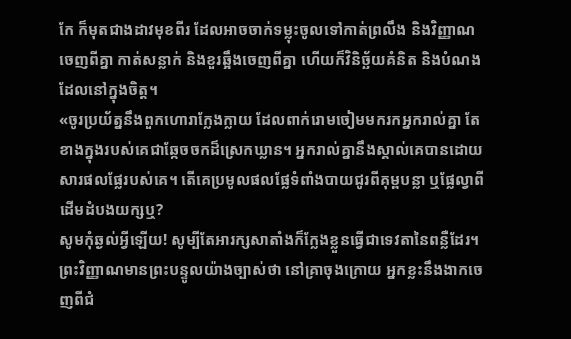កែ ក៏មុតជាងដាវមុខពីរ ដែលអាចចាក់ទម្លុះចូលទៅកាត់ព្រលឹង និងវិញ្ញាណចេញពីគ្នា កាត់សន្លាក់ និងខួរឆ្អឹងចេញពីគ្នា ហើយក៏វិនិច្ឆ័យគំនិត និងបំណងដែលនៅក្នុងចិត្ត។
«ចូរប្រយ័ត្ននឹងពួកហោរាក្លែងក្លាយ ដែលពាក់រោមចៀមមករកអ្នករាល់គ្នា តែខាងក្នុងរបស់គេជាឆ្កែចចកដ៏ស្រេកឃ្លាន។ អ្នករាល់គ្នានឹងស្គាល់គេបានដោយសារផលផ្លែរបស់គេ។ តើគេប្រមូលផលផ្លែទំពាំងបាយជូរពីគុម្ពបន្លា ឬផ្លែល្វាពីដើមដំបងយក្សឬ?
សូមកុំឆ្ងល់អ្វីឡើយ! សូម្បីតែអារក្សសាតាំងក៏ក្លែងខ្លួនធ្វើជាទេវតានៃពន្លឺដែរ។
ព្រះវិញ្ញាណមានព្រះបន្ទូលយ៉ាងច្បាស់ថា នៅគ្រាចុងក្រោយ អ្នកខ្លះនឹងងាកចេញពីជំ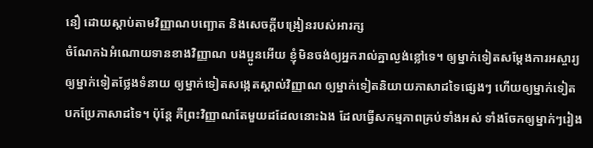នឿ ដោយស្តាប់តាមវិញ្ញាណបញ្ឆោត និងសេចក្ដីបង្រៀនរបស់អារក្ស
ចំណែកឯអំណោយទានខាងវិញ្ញាណ បងប្អូនអើយ ខ្ញុំមិនចង់ឲ្យអ្នករាល់គ្នាល្ងង់ខ្លៅទេ។ ឲ្យម្នាក់ទៀតសម្ដែងការអស្ចារ្យ ឲ្យម្នាក់ទៀតថ្លែងទំនាយ ឲ្យម្នាក់ទៀតសង្កេតស្គាល់វិញ្ញាណ ឲ្យម្នាក់ទៀតនិយាយភាសាដទៃផ្សេងៗ ហើយឲ្យម្នាក់ទៀតបកប្រែភាសាដទៃ។ ប៉ុន្ដែ គឺព្រះវិញ្ញាណតែមួយដដែលនោះឯង ដែលធ្វើសកម្មភាពគ្រប់ទាំងអស់ ទាំងចែកឲ្យម្នាក់ៗរៀង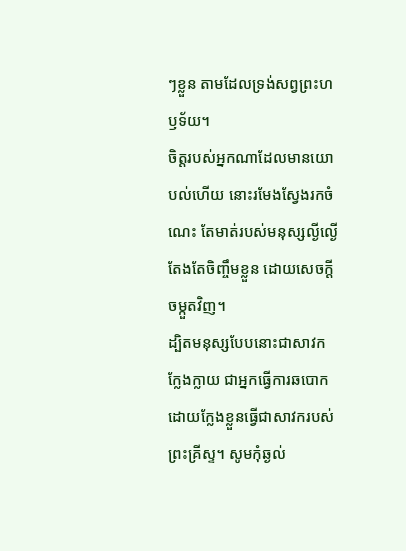ៗខ្លួន តាមដែលទ្រង់សព្វព្រះហឫទ័យ។
ចិត្តរបស់អ្នកណាដែលមានយោបល់ហើយ នោះរមែងស្វែងរកចំណេះ តែមាត់របស់មនុស្សល្ងីល្ងើតែងតែចិញ្ចឹមខ្លួន ដោយសេចក្ដីចម្កួតវិញ។
ដ្បិតមនុស្សបែបនោះជាសាវកក្លែងក្លាយ ជាអ្នកធ្វើការឆបោក ដោយក្លែងខ្លួនធ្វើជាសាវករបស់ព្រះគ្រីស្ទ។ សូមកុំឆ្ងល់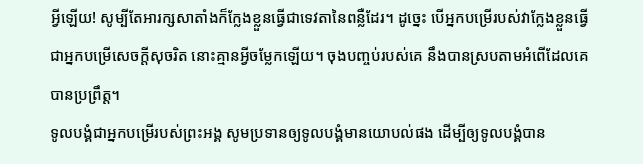អ្វីឡើយ! សូម្បីតែអារក្សសាតាំងក៏ក្លែងខ្លួនធ្វើជាទេវតានៃពន្លឺដែរ។ ដូច្នេះ បើអ្នកបម្រើរបស់វាក្លែងខ្លួនធ្វើជាអ្នកបម្រើសេចក្តីសុចរិត នោះគ្មានអ្វីចម្លែកឡើយ។ ចុងបញ្ចប់របស់គេ នឹងបានស្របតាមអំពើដែលគេបានប្រព្រឹត្ត។
ទូលបង្គំជាអ្នកបម្រើរបស់ព្រះអង្គ សូមប្រទានឲ្យទូលបង្គំមានយោបល់ផង ដើម្បីឲ្យទូលបង្គំបាន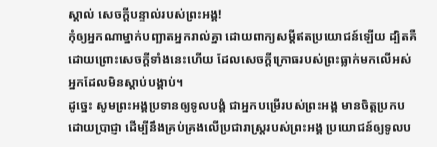ស្គាល់ សេចក្ដីបន្ទាល់របស់ព្រះអង្គ!
កុំឲ្យអ្នកណាម្នាក់បញ្ឆាតអ្នករាល់គ្នា ដោយពាក្យសម្ដីឥតប្រយោជន៍ឡើយ ដ្បិតគឺដោយព្រោះសេចក្តីទាំងនេះហើយ ដែលសេចក្តីក្រោធរបស់ព្រះធ្លាក់មកលើអស់អ្នកដែលមិនស្ដាប់បង្គាប់។
ដូច្នេះ សូមព្រះអង្គប្រទានឲ្យទូលបង្គំ ជាអ្នកបម្រើរបស់ព្រះអង្គ មានចិត្តប្រកបដោយប្រាជ្ញា ដើម្បីនឹងគ្រប់គ្រងលើប្រជារាស្ត្ររបស់ព្រះអង្គ ប្រយោជន៍ឲ្យទូលប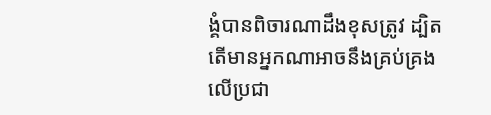ង្គំបានពិចារណាដឹងខុសត្រូវ ដ្បិតតើមានអ្នកណាអាចនឹងគ្រប់គ្រងលើប្រជា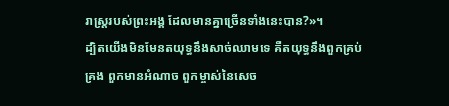រាស្ត្ររបស់ព្រះអង្គ ដែលមានគ្នាច្រើនទាំងនេះបាន?»។
ដ្បិតយើងមិនមែនតយុទ្ធនឹងសាច់ឈាមទេ គឺតយុទ្ធនឹងពួកគ្រប់គ្រង ពួកមានអំណាច ពួកម្ចាស់នៃសេច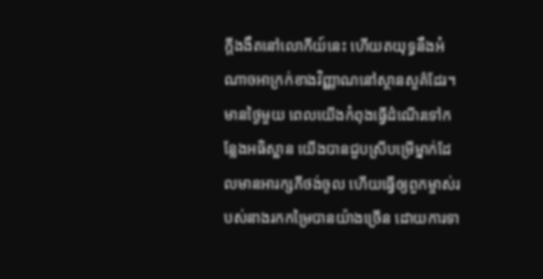ក្តីងងឹតនៅលោកីយ៍នេះ ហើយតយុទ្ធនឹងអំណាចអាក្រក់ខាងវិញ្ញាណនៅស្ថានសួគ៌ដែរ។
មានថ្ងៃមួយ ពេលយើងកំពុងធ្វើដំណើរទៅកន្លែងអធិស្ឋាន យើងបានជួបស្រីបម្រើម្នាក់ដែលមានអារក្សភីថង់ចូល ហើយធ្វើឲ្យពួកម្ចាស់របស់នាងរកកម្រៃបានយ៉ាងច្រើន ដោយការទា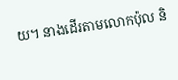យ។ នាងដើរតាមលោកប៉ុល និ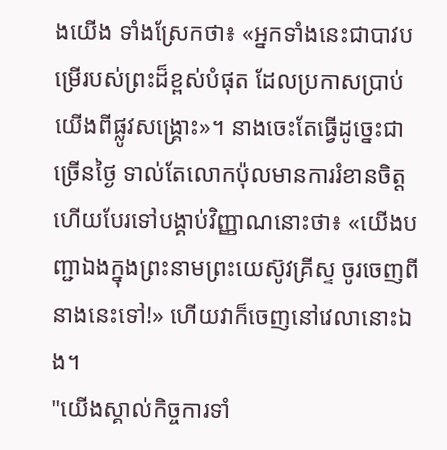ងយើង ទាំងស្រែកថា៖ «អ្នកទាំងនេះជាបាវបម្រើរបស់ព្រះដ៏ខ្ពស់បំផុត ដែលប្រកាសប្រាប់យើងពីផ្លូវសង្គ្រោះ»។ នាងចេះតែធ្វើដូច្នេះជាច្រើនថ្ងៃ ទាល់តែលោកប៉ុលមានការរំខានចិត្ត ហើយបែរទៅបង្គាប់វិញ្ញាណនោះថា៖ «យើងបញ្ជាឯងក្នុងព្រះនាមព្រះយេស៊ូវគ្រីស្ទ ចូរចេញពីនាងនេះទៅ!» ហើយវាក៏ចេញនៅវេលានោះឯង។
"យើងស្គាល់កិច្ចការទាំ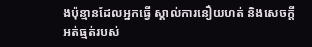ងប៉ុន្មានដែលអ្នកធ្វើ ស្គាល់ការនឿយហត់ និងសេចក្ដីអត់ធ្មត់របស់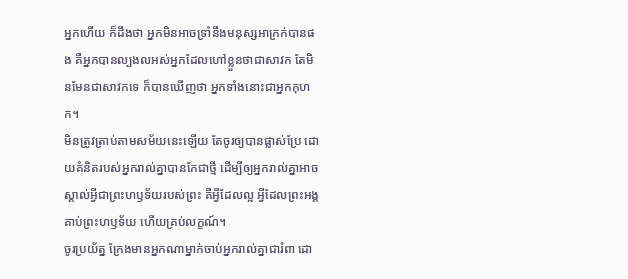អ្នកហើយ ក៏ដឹងថា អ្នកមិនអាចទ្រាំនឹងមនុស្សអាក្រក់បានផង គឺអ្នកបានល្បងលអស់អ្នកដែលហៅខ្លួនថាជាសាវក តែមិនមែនជាសាវកទេ ក៏បានឃើញថា អ្នកទាំងនោះជាអ្នកកុហក។
មិនត្រូវត្រាប់តាមសម័យនេះឡើយ តែចូរឲ្យបានផ្លាស់ប្រែ ដោយគំនិតរបស់អ្នករាល់គ្នាបានកែជាថ្មី ដើម្បីឲ្យអ្នករាល់គ្នាអាចស្គាល់អ្វីជាព្រះហឫទ័យរបស់ព្រះ គឺអ្វីដែលល្អ អ្វីដែលព្រះអង្គគាប់ព្រះហឫទ័យ ហើយគ្រប់លក្ខណ៍។
ចូរប្រយ័ត្ន ក្រែងមានអ្នកណាម្នាក់ចាប់អ្នករាល់គ្នាជារំពា ដោ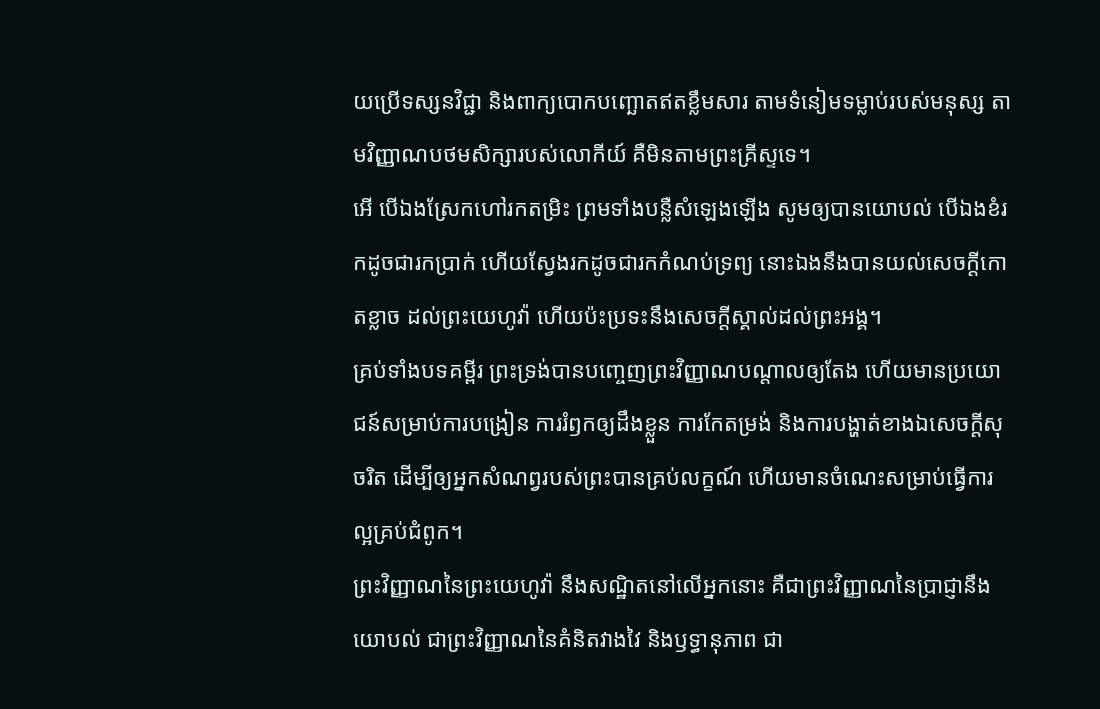យប្រើទស្សនវិជ្ជា និងពាក្យបោកបញ្ឆោតឥតខ្លឹមសារ តាមទំនៀមទម្លាប់របស់មនុស្ស តាមវិញ្ញាណបថមសិក្សារបស់លោកីយ៍ គឺមិនតាមព្រះគ្រីស្ទទេ។
អើ បើឯងស្រែកហៅរកតម្រិះ ព្រមទាំងបន្លឺសំឡេងឡើង សូមឲ្យបានយោបល់ បើឯងខំរកដូចជារកប្រាក់ ហើយស្វែងរកដូចជារកកំណប់ទ្រព្យ នោះឯងនឹងបានយល់សេចក្ដីកោតខ្លាច ដល់ព្រះយេហូវ៉ា ហើយប៉ះប្រទះនឹងសេចក្ដីស្គាល់ដល់ព្រះអង្គ។
គ្រប់ទាំងបទគម្ពីរ ព្រះទ្រង់បានបញ្ចេញព្រះវិញ្ញាណបណ្ដាលឲ្យតែង ហើយមានប្រយោជន៍សម្រាប់ការបង្រៀន ការរំឭកឲ្យដឹងខ្លួន ការកែតម្រង់ និងការបង្ហាត់ខាងឯសេចក្ដីសុចរិត ដើម្បីឲ្យអ្នកសំណព្វរបស់ព្រះបានគ្រប់លក្ខណ៍ ហើយមានចំណេះសម្រាប់ធ្វើការល្អគ្រប់ជំពូក។
ព្រះវិញ្ញាណនៃព្រះយេហូវ៉ា នឹងសណ្ឋិតនៅលើអ្នកនោះ គឺជាព្រះវិញ្ញាណនៃប្រាជ្ញានឹងយោបល់ ជាព្រះវិញ្ញាណនៃគំនិតវាងវៃ និងឫទ្ធានុភាព ជា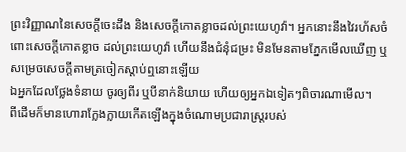ព្រះវិញ្ញាណនៃសេចក្ដីចេះដឹង និងសេចក្ដីកោតខ្លាចដល់ព្រះយេហូវ៉ា។ អ្នកនោះនឹងវៃរហ័សចំពោះសេចក្ដីកោតខ្លាច ដល់ព្រះយេហូវ៉ា ហើយនឹងជំនុំជម្រះ មិនមែនតាមភ្នែកមើលឃើញ ឬសម្រេចសេចក្ដីតាមត្រចៀកស្តាប់ឮនោះឡើយ
ឯអ្នកដែលថ្លែងទំនាយ ចូរឲ្យពីរ ឬបីនាក់និយាយ ហើយឲ្យអ្នកឯទៀតៗពិចារណាមើល។
ពីដើមក៏មានហោរាក្លែងក្លាយកើតឡើងក្នុងចំណោមប្រជារាស្ត្ររបស់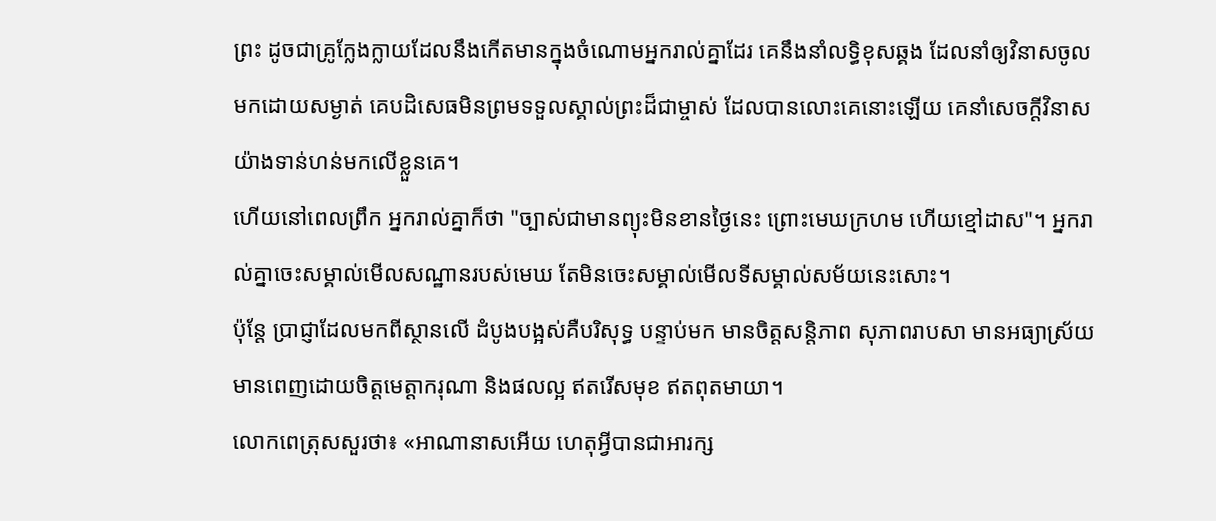ព្រះ ដូចជាគ្រូក្លែងក្លាយដែលនឹងកើតមានក្នុងចំណោមអ្នករាល់គ្នាដែរ គេនឹងនាំលទ្ធិខុសឆ្គង ដែលនាំឲ្យវិនាសចូលមកដោយសម្ងាត់ គេបដិសេធមិនព្រមទទួលស្គាល់ព្រះដ៏ជាម្ចាស់ ដែលបានលោះគេនោះឡើយ គេនាំសេចក្ដីវិនាសយ៉ាងទាន់ហន់មកលើខ្លួនគេ។
ហើយនៅពេលព្រឹក អ្នករាល់គ្នាក៏ថា "ច្បាស់ជាមានព្យុះមិនខានថ្ងៃនេះ ព្រោះមេឃក្រហម ហើយខ្មៅដាស"។ អ្នករាល់គ្នាចេះសម្គាល់មើលសណ្ឋានរបស់មេឃ តែមិនចេះសម្គាល់មើលទីសម្គាល់សម័យនេះសោះ។
ប៉ុន្តែ ប្រាជ្ញាដែលមកពីស្ថានលើ ដំបូងបង្អស់គឺបរិសុទ្ធ បន្ទាប់មក មានចិត្តសន្តិភាព សុភាពរាបសា មានអធ្យាស្រ័យ មានពេញដោយចិត្តមេត្តាករុណា និងផលល្អ ឥតរើសមុខ ឥតពុតមាយា។
លោកពេត្រុសសួរថា៖ «អាណានាសអើយ ហេតុអ្វីបានជាអារក្ស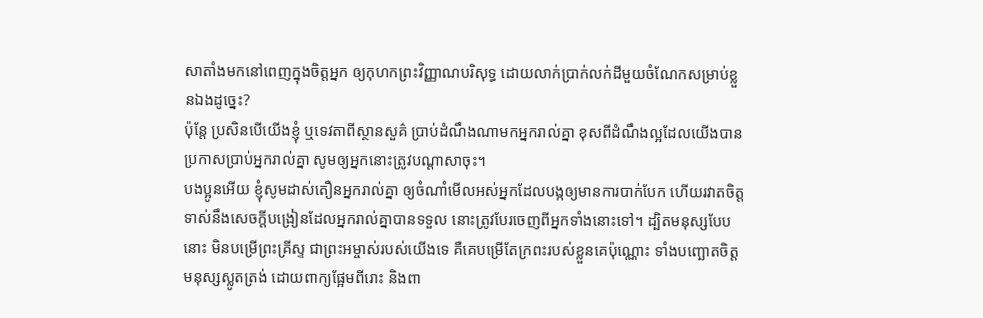សាតាំងមកនៅពេញក្នុងចិត្តអ្នក ឲ្យកុហកព្រះវិញ្ញាណបរិសុទ្ធ ដោយលាក់ប្រាក់លក់ដីមួយចំណែកសម្រាប់ខ្លួនឯងដូច្នេះ?
ប៉ុន្តែ ប្រសិនបើយើងខ្ញុំ ឬទេវតាពីស្ថានសួគ៌ ប្រាប់ដំណឹងណាមកអ្នករាល់គ្នា ខុសពីដំណឹងល្អដែលយើងបានប្រកាសប្រាប់អ្នករាល់គ្នា សូមឲ្យអ្នកនោះត្រូវបណ្ដាសាចុះ។
បងប្អូនអើយ ខ្ញុំសូមដាស់តឿនអ្នករាល់គ្នា ឲ្យចំណាំមើលអស់អ្នកដែលបង្កឲ្យមានការបាក់បែក ហើយរវាតចិត្ត ទាស់នឹងសេចក្តីបង្រៀនដែលអ្នករាល់គ្នាបានទទួល នោះត្រូវបែរចេញពីអ្នកទាំងនោះទៅ។ ដ្បិតមនុស្សបែបនោះ មិនបម្រើព្រះគ្រីស្ទ ជាព្រះអម្ចាស់របស់យើងទេ គឺគេបម្រើតែក្រពះរបស់ខ្លួនគេប៉ុណ្ណោះ ទាំងបញ្ឆោតចិត្តមនុស្សស្លូតត្រង់ ដោយពាក្យផ្អែមពីរោះ និងពា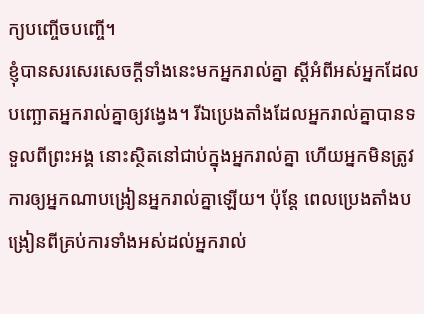ក្យបញ្ចើចបញ្ចើ។
ខ្ញុំបានសរសេរសេចក្ដីទាំងនេះមកអ្នករាល់គ្នា ស្ដីអំពីអស់អ្នកដែលបញ្ឆោតអ្នករាល់គ្នាឲ្យវង្វេង។ រីឯប្រេងតាំងដែលអ្នករាល់គ្នាបានទទួលពីព្រះអង្គ នោះស្ថិតនៅជាប់ក្នុងអ្នករាល់គ្នា ហើយអ្នកមិនត្រូវការឲ្យអ្នកណាបង្រៀនអ្នករាល់គ្នាឡើយ។ ប៉ុន្តែ ពេលប្រេងតាំងបង្រៀនពីគ្រប់ការទាំងអស់ដល់អ្នករាល់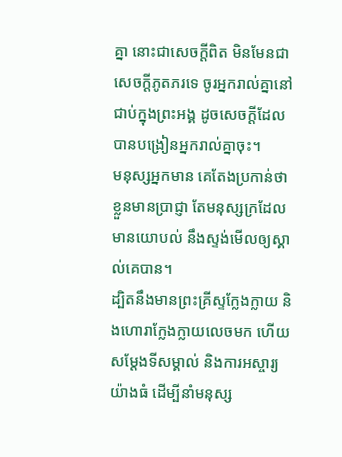គ្នា នោះជាសេចក្ដីពិត មិនមែនជាសេចក្ដីភូតភរទេ ចូរអ្នករាល់គ្នានៅជាប់ក្នុងព្រះអង្គ ដូចសេចក្ដីដែលបានបង្រៀនអ្នករាល់គ្នាចុះ។
មនុស្សអ្នកមាន គេតែងប្រកាន់ថា ខ្លួនមានប្រាជ្ញា តែមនុស្សក្រដែលមានយោបល់ នឹងស្ទង់មើលឲ្យស្គាល់គេបាន។
ដ្បិតនឹងមានព្រះគ្រីស្ទក្លែងក្លាយ និងហោរាក្លែងក្លាយលេចមក ហើយសម្តែងទីសម្គាល់ និងការអស្ចារ្យយ៉ាងធំ ដើម្បីនាំមនុស្ស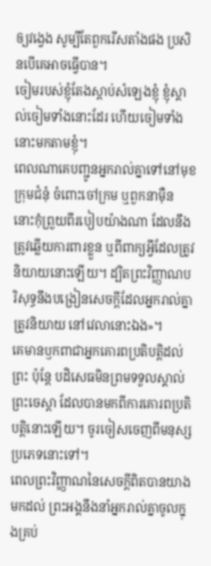ឲ្យវង្វេង សូម្បីតែពួករើសតាំងផង ប្រសិនបើគេអាចធ្វើបាន។
ចៀមរបស់ខ្ញុំតែងស្តាប់សំឡេងខ្ញុំ ខ្ញុំស្គាល់ចៀមទាំងនោះដែរ ហើយចៀមទាំងនោះមកតាមខ្ញុំ។
ពេលណាគេបញ្ជូនអ្នករាល់គ្នាទៅនៅមុខក្រុមជំនុំ ចំពោះចៅក្រម ឬពួកនាម៉ឺន នោះកុំព្រួយពីរបៀបយ៉ាងណា ដែលនឹងត្រូវឆ្លើយការពារខ្លួន ឬពីពាក្យអ្វីដែលត្រូវនិយាយនោះឡើយ។ ដ្បិតព្រះវិញ្ញាណបរិសុទ្ធនឹងបង្រៀនសេចក្តីដែលអ្នករាល់គ្នាត្រូវនិយាយ នៅវេលានោះឯង»។
គេមានឫកពាជាអ្នកគោរពប្រតិបត្តិដល់ព្រះ ប៉ុន្តែ បដិសេធមិនព្រមទទួលស្គាល់ព្រះចេស្តា ដែលបានមកពីការគោរពប្រតិបត្តិនោះឡើយ។ ចូរចៀសចេញពីមនុស្សប្រភេទនោះទៅ។
ពេលព្រះវិញ្ញាណនៃសេចក្តីពិតបានយាងមកដល់ ព្រះអង្គនឹងនាំអ្នករាល់គ្នាចូលក្នុងគ្រប់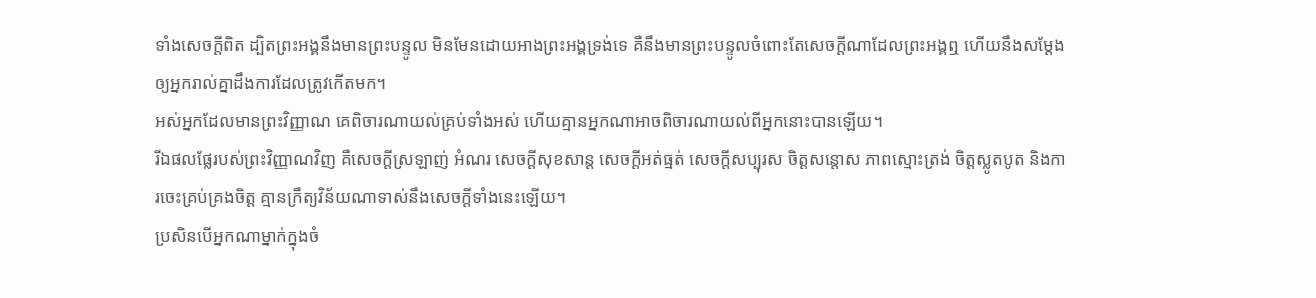ទាំងសេចក្តីពិត ដ្បិតព្រះអង្គនឹងមានព្រះបន្ទូល មិនមែនដោយអាងព្រះអង្គទ្រង់ទេ គឺនឹងមានព្រះបន្ទូលចំពោះតែសេចក្តីណាដែលព្រះអង្គឮ ហើយនឹងសម្តែងឲ្យអ្នករាល់គ្នាដឹងការដែលត្រូវកើតមក។
អស់អ្នកដែលមានព្រះវិញ្ញាណ គេពិចារណាយល់គ្រប់ទាំងអស់ ហើយគ្មានអ្នកណាអាចពិចារណាយល់ពីអ្នកនោះបានឡើយ។
រីឯផលផ្លែរបស់ព្រះវិញ្ញាណវិញ គឺសេចក្ដីស្រឡាញ់ អំណរ សេចក្ដីសុខសាន្ត សេចក្ដីអត់ធ្មត់ សេចក្ដីសប្បុរស ចិត្តសន្ដោស ភាពស្មោះត្រង់ ចិត្តស្លូតបូត និងការចេះគ្រប់គ្រងចិត្ត គ្មានក្រឹត្យវិន័យណាទាស់នឹងសេចក្ដីទាំងនេះឡើយ។
ប្រសិនបើអ្នកណាម្នាក់ក្នុងចំ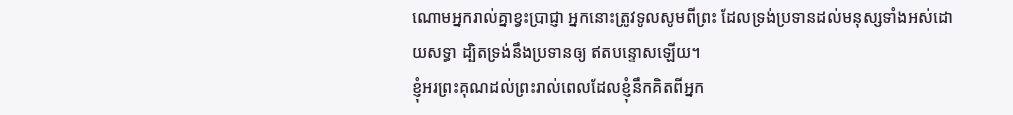ណោមអ្នករាល់គ្នាខ្វះប្រាជ្ញា អ្នកនោះត្រូវទូលសូមពីព្រះ ដែលទ្រង់ប្រទានដល់មនុស្សទាំងអស់ដោយសទ្ធា ដ្បិតទ្រង់នឹងប្រទានឲ្យ ឥតបន្ទោសឡើយ។
ខ្ញុំអរព្រះគុណដល់ព្រះរាល់ពេលដែលខ្ញុំនឹកគិតពីអ្នក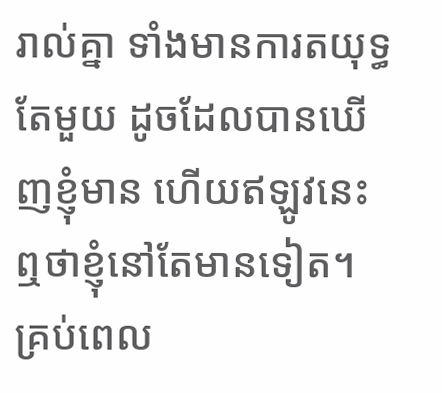រាល់គ្នា ទាំងមានការតយុទ្ធតែមួយ ដូចដែលបានឃើញខ្ញុំមាន ហើយឥឡូវនេះឮថាខ្ញុំនៅតែមានទៀត។ គ្រប់ពេល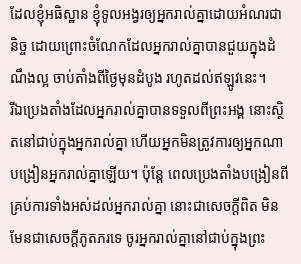ដែលខ្ញុំអធិស្ឋាន ខ្ញុំទូលអង្វរឲ្យអ្នករាល់គ្នាដោយអំណរជានិច្ច ដោយព្រោះចំណែកដែលអ្នករាល់គ្នាបានជួយក្នុងដំណឹងល្អ ចាប់តាំងពីថ្ងៃមុនដំបូង រហូតដល់ឥឡូវនេះ។
រីឯប្រេងតាំងដែលអ្នករាល់គ្នាបានទទួលពីព្រះអង្គ នោះស្ថិតនៅជាប់ក្នុងអ្នករាល់គ្នា ហើយអ្នកមិនត្រូវការឲ្យអ្នកណាបង្រៀនអ្នករាល់គ្នាឡើយ។ ប៉ុន្តែ ពេលប្រេងតាំងបង្រៀនពីគ្រប់ការទាំងអស់ដល់អ្នករាល់គ្នា នោះជាសេចក្ដីពិត មិនមែនជាសេចក្ដីភូតភរទេ ចូរអ្នករាល់គ្នានៅជាប់ក្នុងព្រះ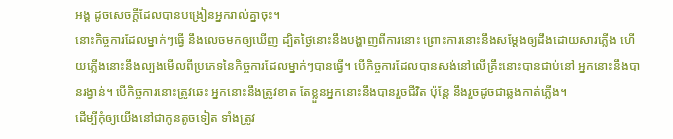អង្គ ដូចសេចក្ដីដែលបានបង្រៀនអ្នករាល់គ្នាចុះ។
នោះកិច្ចការដែលម្នាក់ៗធ្វើ នឹងលេចមកឲ្យឃើញ ដ្បិតថ្ងៃនោះនឹងបង្ហាញពីការនោះ ព្រោះការនោះនឹងសម្ដែងឲ្យដឹងដោយសារភ្លើង ហើយភ្លើងនោះនឹងល្បងមើលពីប្រភេទនៃកិច្ចការដែលម្នាក់ៗបានធ្វើ។ បើកិច្ចការដែលបានសង់នៅលើគ្រឹះនោះបានជាប់នៅ អ្នកនោះនឹងបានរង្វាន់។ បើកិច្ចការនោះត្រូវឆេះ អ្នកនោះនឹងត្រូវខាត តែខ្លួនអ្នកនោះនឹងបានរួចជីវិត ប៉ុន្តែ នឹងរួចដូចជាឆ្លងកាត់ភ្លើង។
ដើម្បីកុំឲ្យយើងនៅជាកូនតូចទៀត ទាំងត្រូវ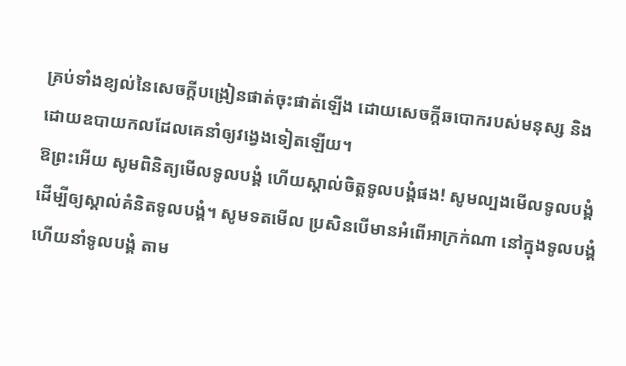គ្រប់ទាំងខ្យល់នៃសេចក្តីបង្រៀនផាត់ចុះផាត់ឡើង ដោយសេចក្តីឆបោករបស់មនុស្ស និងដោយឧបាយកលដែលគេនាំឲ្យវង្វេងទៀតឡើយ។
ឱព្រះអើយ សូមពិនិត្យមើលទូលបង្គំ ហើយស្គាល់ចិត្តទូលបង្គំផង! សូមល្បងមើលទូលបង្គំ ដើម្បីឲ្យស្គាល់គំនិតទូលបង្គំ។ សូមទតមើល ប្រសិនបើមានអំពើអាក្រក់ណា នៅក្នុងទូលបង្គំ ហើយនាំទូលបង្គំ តាម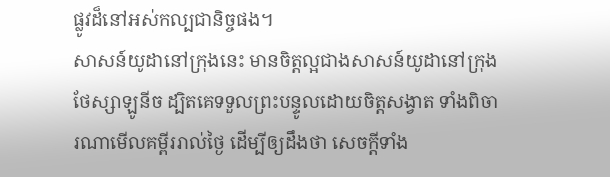ផ្លូវដ៏នៅអស់កល្បជានិច្ចផង។
សាសន៍យូដានៅក្រុងនេះ មានចិត្តល្អជាងសាសន៍យូដានៅក្រុងថែស្សាឡូនីច ដ្បិតគេទទួលព្រះបន្ទូលដោយចិត្តសង្វាត ទាំងពិចារណាមើលគម្ពីររាល់ថ្ងៃ ដើម្បីឲ្យដឹងថា សេចក្ដីទាំង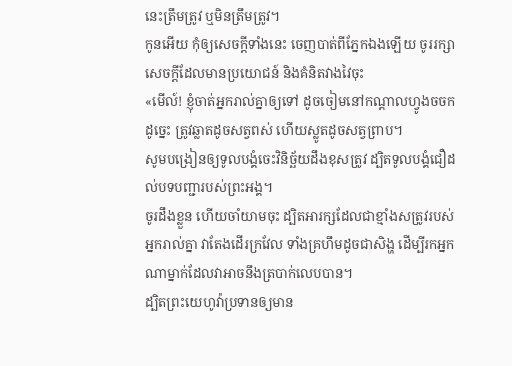នេះត្រឹមត្រូវ ឬមិនត្រឹមត្រូវ។
កូនអើយ កុំឲ្យសេចក្ដីទាំងនេះ ចេញបាត់ពីភ្នែកឯងឡើយ ចូររក្សាសេចក្ដីដែលមានប្រយោជន៍ និងគំនិតវាងវៃចុះ
«មើល៍! ខ្ញុំចាត់អ្នករាល់គ្នាឲ្យទៅ ដូចចៀមនៅកណ្តាលហ្វូងចចក ដូច្នេះ ត្រូវឆ្លាតដូចសត្វពស់ ហើយស្លូតដូចសត្វព្រាប។
សូមបង្រៀនឲ្យទូលបង្គំចេះវិនិច្ឆ័យដឹងខុសត្រូវ ដ្បិតទូលបង្គំជឿដល់បទបញ្ជារបស់ព្រះអង្គ។
ចូរដឹងខ្លួន ហើយចាំយាមចុះ ដ្បិតអារក្សដែលជាខ្មាំងសត្រូវរបស់អ្នករាល់គ្នា វាតែងដើរក្រវែល ទាំងគ្រហឹមដូចជាសិង្ហ ដើម្បីរកអ្នកណាម្នាក់ដែលវាអាចនឹងត្របាក់លេបបាន។
ដ្បិតព្រះយេហូវ៉ាប្រទានឲ្យមាន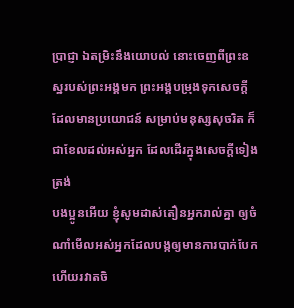ប្រាជ្ញា ឯតម្រិះនឹងយោបល់ នោះចេញពីព្រះឧស្ឋរបស់ព្រះអង្គមក ព្រះអង្គបម្រុងទុកសេចក្ដីដែលមានប្រយោជន៍ សម្រាប់មនុស្សសុចរិត ក៏ជាខែលដល់អស់អ្នក ដែលដើរក្នុងសេចក្ដីទៀងត្រង់
បងប្អូនអើយ ខ្ញុំសូមដាស់តឿនអ្នករាល់គ្នា ឲ្យចំណាំមើលអស់អ្នកដែលបង្កឲ្យមានការបាក់បែក ហើយរវាតចិ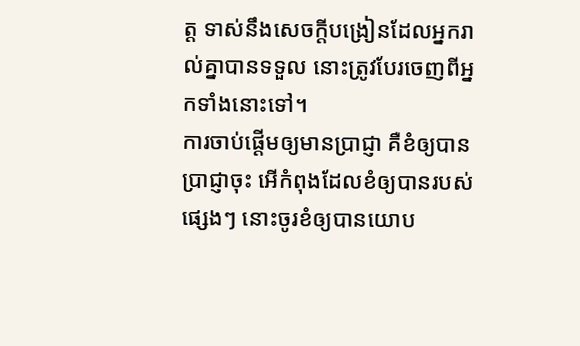ត្ត ទាស់នឹងសេចក្តីបង្រៀនដែលអ្នករាល់គ្នាបានទទួល នោះត្រូវបែរចេញពីអ្នកទាំងនោះទៅ។
ការចាប់ផ្ដើមឲ្យមានប្រាជ្ញា គឺខំឲ្យបានប្រាជ្ញាចុះ អើកំពុងដែលខំឲ្យបានរបស់ផ្សេងៗ នោះចូរខំឲ្យបានយោប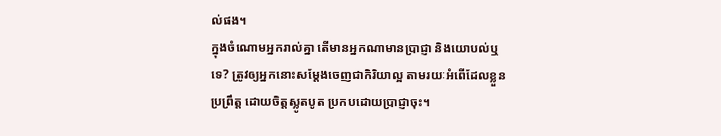ល់ផង។
ក្នុងចំណោមអ្នករាល់គ្នា តើមានអ្នកណាមានប្រាជ្ញា និងយោបល់ឬទេ? ត្រូវឲ្យអ្នកនោះសម្តែងចេញជាកិរិយាល្អ តាមរយៈអំពើដែលខ្លួនប្រព្រឹត្ត ដោយចិត្តស្លូតបូត ប្រកបដោយប្រាជ្ញាចុះ។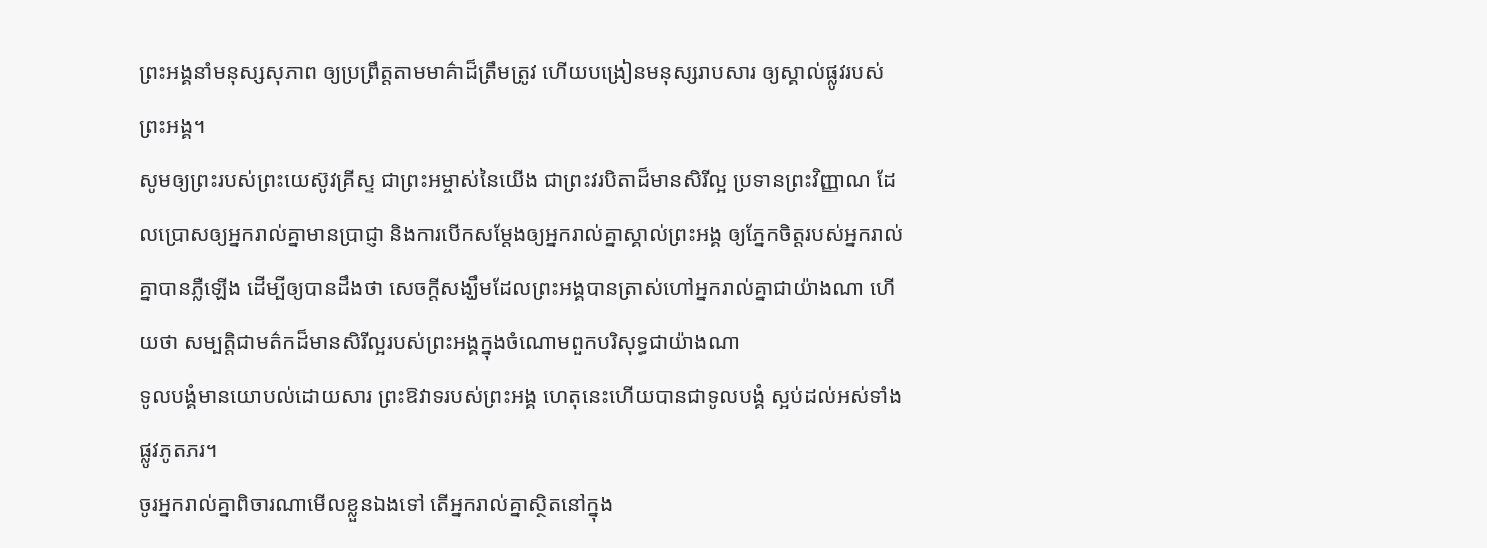ព្រះអង្គនាំមនុស្សសុភាព ឲ្យប្រព្រឹត្តតាមមាគ៌ាដ៏ត្រឹមត្រូវ ហើយបង្រៀនមនុស្សរាបសារ ឲ្យស្គាល់ផ្លូវរបស់ព្រះអង្គ។
សូមឲ្យព្រះរបស់ព្រះយេស៊ូវគ្រីស្ទ ជាព្រះអម្ចាស់នៃយើង ជាព្រះវរបិតាដ៏មានសិរីល្អ ប្រទានព្រះវិញ្ញាណ ដែលប្រោសឲ្យអ្នករាល់គ្នាមានប្រាជ្ញា និងការបើកសម្ដែងឲ្យអ្នករាល់គ្នាស្គាល់ព្រះអង្គ ឲ្យភ្នែកចិត្តរបស់អ្នករាល់គ្នាបានភ្លឺឡើង ដើម្បីឲ្យបានដឹងថា សេចក្ដីសង្ឃឹមដែលព្រះអង្គបានត្រាស់ហៅអ្នករាល់គ្នាជាយ៉ាងណា ហើយថា សម្បត្តិជាមត៌កដ៏មានសិរីល្អរបស់ព្រះអង្គក្នុងចំណោមពួកបរិសុទ្ធជាយ៉ាងណា
ទូលបង្គំមានយោបល់ដោយសារ ព្រះឱវាទរបស់ព្រះអង្គ ហេតុនេះហើយបានជាទូលបង្គំ ស្អប់ដល់អស់ទាំងផ្លូវភូតភរ។
ចូរអ្នករាល់គ្នាពិចារណាមើលខ្លួនឯងទៅ តើអ្នករាល់គ្នាស្ថិតនៅក្នុង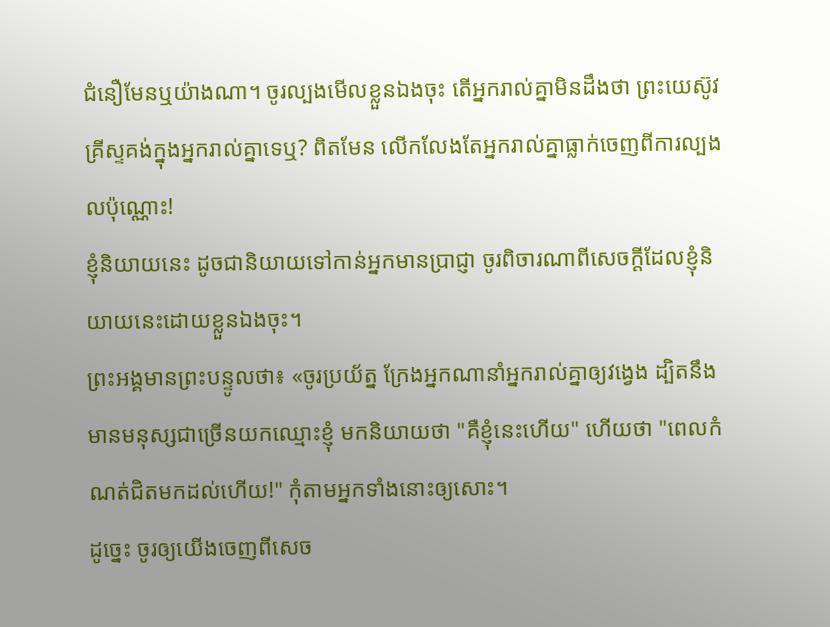ជំនឿមែនឬយ៉ាងណា។ ចូរល្បងមើលខ្លួនឯងចុះ តើអ្នករាល់គ្នាមិនដឹងថា ព្រះយេស៊ូវគ្រីស្ទគង់ក្នុងអ្នករាល់គ្នាទេឬ? ពិតមែន លើកលែងតែអ្នករាល់គ្នាធ្លាក់ចេញពីការល្បងលប៉ុណ្ណោះ!
ខ្ញុំនិយាយនេះ ដូចជានិយាយទៅកាន់អ្នកមានប្រាជ្ញា ចូរពិចារណាពីសេចក្តីដែលខ្ញុំនិយាយនេះដោយខ្លួនឯងចុះ។
ព្រះអង្គមានព្រះបន្ទូលថា៖ «ចូរប្រយ័ត្ន ក្រែងអ្នកណានាំអ្នករាល់គ្នាឲ្យវង្វេង ដ្បិតនឹងមានមនុស្សជាច្រើនយកឈ្មោះខ្ញុំ មកនិយាយថា "គឺខ្ញុំនេះហើយ" ហើយថា "ពេលកំណត់ជិតមកដល់ហើយ!" កុំតាមអ្នកទាំងនោះឲ្យសោះ។
ដូច្នេះ ចូរឲ្យយើងចេញពីសេច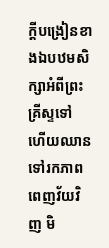ក្តីបង្រៀនខាងឯបឋមសិក្សាអំពីព្រះគ្រីស្ទទៅ ហើយឈានទៅរកភាពពេញវ័យវិញ មិ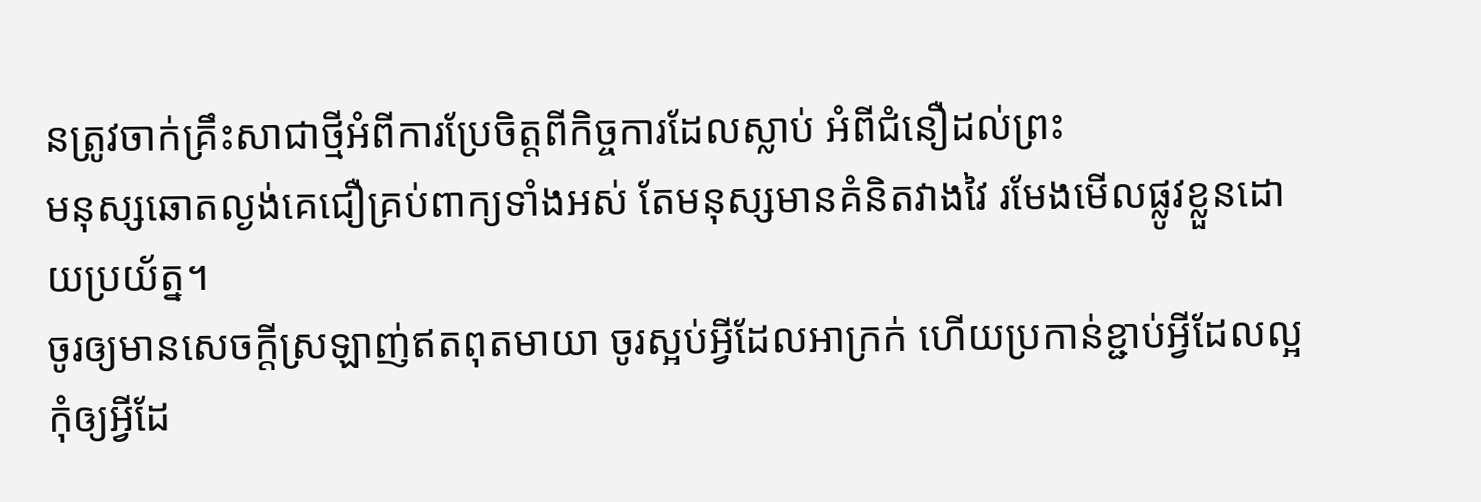នត្រូវចាក់គ្រឹះសាជាថ្មីអំពីការប្រែចិត្តពីកិច្ចការដែលស្លាប់ អំពីជំនឿដល់ព្រះ
មនុស្សឆោតល្ងង់គេជឿគ្រប់ពាក្យទាំងអស់ តែមនុស្សមានគំនិតវាងវៃ រមែងមើលផ្លូវខ្លួនដោយប្រយ័ត្ន។
ចូរឲ្យមានសេចក្តីស្រឡាញ់ឥតពុតមាយា ចូរស្អប់អ្វីដែលអាក្រក់ ហើយប្រកាន់ខ្ជាប់អ្វីដែលល្អ
កុំឲ្យអ្វីដែ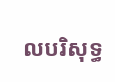លបរិសុទ្ធ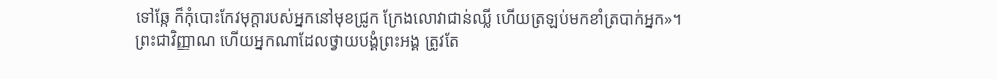ទៅឆ្កែ ក៏កុំបោះកែវមុក្តារបស់អ្នកនៅមុខជ្រូក ក្រែងលោវាជាន់ឈ្លី ហើយត្រឡប់មកខាំត្របាក់អ្នក»។
ព្រះជាវិញ្ញាណ ហើយអ្នកណាដែលថ្វាយបង្គំព្រះអង្គ ត្រូវតែ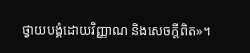ថ្វាយបង្គំដោយវិញ្ញាណ និងសេចក្តីពិត»។